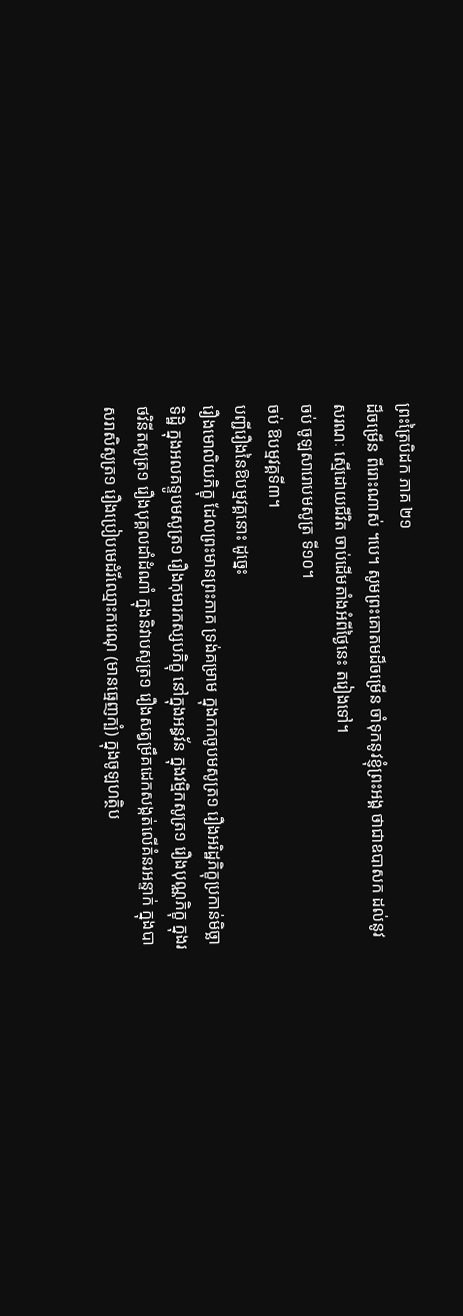ព្រះត្រៃបិដក ភាគ ២១
ដ៏ចម្រើន ពីរោះណាស់ ។បេ។ សូមព្រះគោតមដ៏ចម្រើន ចាំទុកនូវខ្ញុំព្រះអង្គ ថាជាឧបាសក ដល់នូវសរណៈ ស្មើដោយជីវិត ចាប់ដើមតាំងអំពីថ្ងៃនេះ តរៀងទៅ។
ចប់ ចូឡសារោបមសូត្រ ទី១០។
ចប់ ឱបម្មវគ្គទី៣។
បញ្ជីរឿងនៃឱបម្មវគ្គនោះ ដូច្នេះ
រឿងមោលិយភិក្ខុ ដែលព្រះមានព្រះភាគ ទ្រង់គម្រាម ក្នុងកកចូបមសូត្រ១ រឿងអរិដ្ឋភិក្ខុប្រកាន់មិច្ឆាទិដ្ឋិ ក្នុងអលគទ្ទូបមសូត្រ១ រឿងកុមារកស្សបភិក្ខុ នៅក្នុងអន្ធវ័ន ក្នុងវម្មិកសូត្រ១ រឿងបុណ្ណភិក្ខុ ក្នុងរថវិនីតសូត្រ១ រឿងបុគ្គលដាំដំណាំ ក្នុងនិវាបសូត្រ១ រឿងសត្វម្រឹគដេកសង្កត់លើគំនរអន្ទាក់ ក្នុងបាសរាសិសូត្រ១ រឿងប្រៀបមេដំរីឈ្មោះករេណុ (មានធ្មេញក្បំ) ក្នុងចូឡហត្ថិប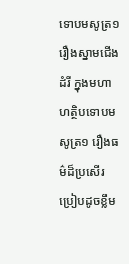ទោបមសូត្រ១ រឿងស្នាមជើងដំរី ក្នុងមហាហត្ថិបទោបមសូត្រ១ រឿងធម៌ដ៏ប្រសើរ ប្រៀបដូចខ្លឹម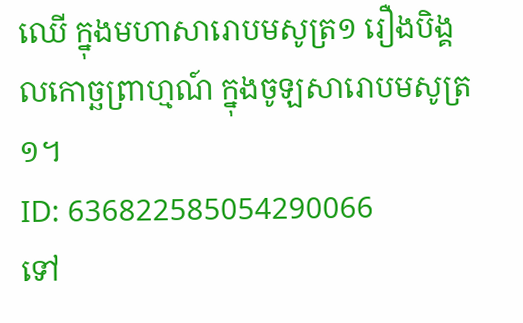ឈើ ក្នុងមហាសារោបមសូត្រ១ រឿងបិង្គលកោច្ឆព្រាហ្មណ៍ ក្នុងចូឡសារោបមសូត្រ១។
ID: 636822585054290066
ទៅ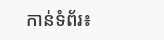កាន់ទំព័រ៖